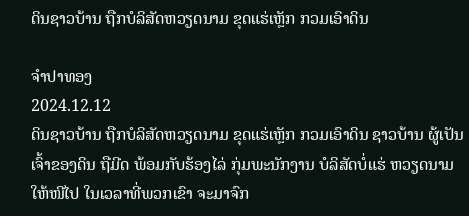ດິນຊາວບ້ານ ຖືກບໍລິສັດຫວຽດນາມ ຂຸດແຮ່ເຫຼັກ ກວມເອົາດິນ

ຈຳປາທອງ
2024.12.12
ດິນຊາວບ້ານ ຖືກບໍລິສັດຫວຽດນາມ ຂຸດແຮ່ເຫຼັກ ກວມເອົາດິນ ຊາວບ້ານ ຜູ້ເປັນເຈົ້າຂອງດິນ ຖືມີດ ພ້ອມກັບຮ້ອງໄລ່ ກຸ່ມພະນັກງານ ບໍລິສັດບໍ່ແຮ່ ຫວຽດນາມ ໃຫ້ໜີໄປ ໃນເວລາທີ່ພວກເຂົາ ຈະມາຈົກ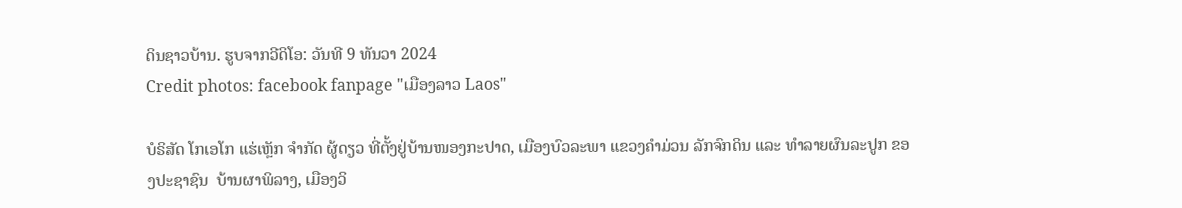ດິນຊາວບ້ານ. ຮູບຈາກວີດິໂອ: ວັນທີ 9 ທັນວາ 2024
Credit photos: facebook fanpage "ເມືອງລາວ Laos"

ບໍຣິສັດ ໂກເອໂກ ແຮ່ເຫຼັກ ຈໍາກັດ ຜູ້ດຽວ ທີ່ຕັ້ງຢູ່ບ້ານໜອງກະປາດ, ເມືອງບົວລະພາ ແຂວງຄໍາມ່ວນ ລັກຈົກດິນ ແລະ ທໍາລາຍຜົນລະປູກ ຂອງປະຊາຊົນ  ບ້ານຜາພິລາງ, ເມືອງວິ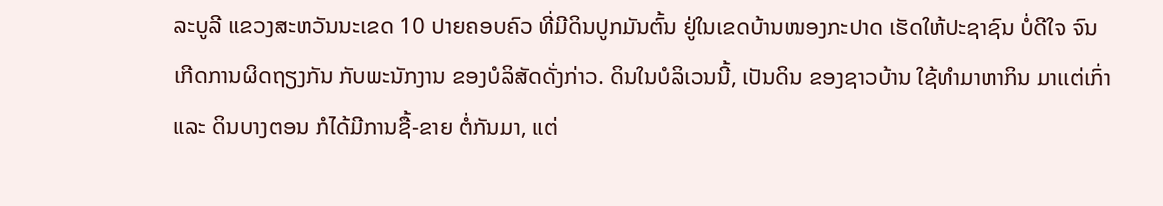ລະບູລີ ແຂວງສະຫວັນນະເຂດ 10 ປາຍຄອບຄົວ ທີ່ມີດິນປູກມັນຕົ້ນ ຢູ່ໃນເຂດບ້ານໜອງກະປາດ ເຮັດໃຫ້ປະຊາຊົນ ບໍ່ດີໃຈ ຈົນເກີດການຜິດຖຽງກັນ ກັບພະນັກງານ ຂອງບໍລິສັດດັ່ງກ່າວ. ດິນໃນບໍລິເວນນີ້, ເປັນດິນ ຂອງຊາວບ້ານ ໃຊ້ທໍາມາຫາກິນ ມາເເຕ່ເກົ່າ ແລະ ດິນບາງຕອນ ກໍໄດ້ມີການຊື້-ຂາຍ ຕໍ່ກັນມາ, ແຕ່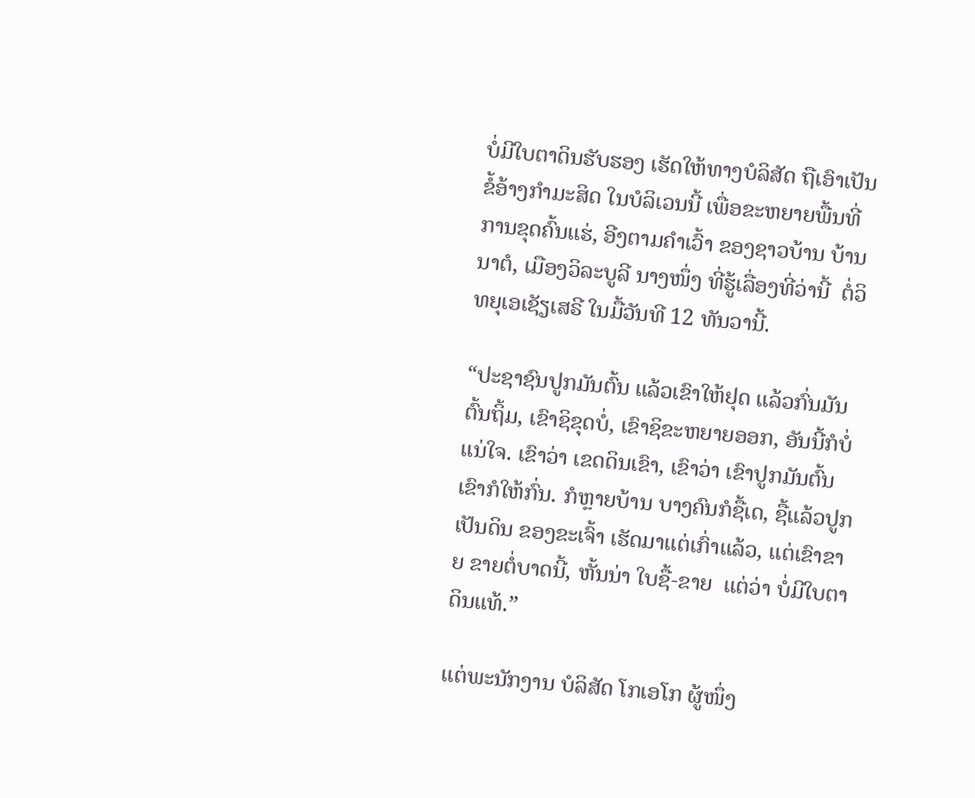ບໍ່ມີໃບຕາດິນຮັບຮອງ ເຮັດໃຫ້ທາງບໍລິສັດ ຖືເອົາເປັນ ຂໍ້ອ້າງກໍາມະສິດ ໃນບໍລິເວນນີ້ ເພື່ອຂະຫຍາຍພື້ນທີ່ ການຂຸດຄົ້ນແຮ່, ອີງຕາມຄໍາເວົ້າ ຂອງຊາວບ້ານ ບ້ານນາຕໍ, ເມືອງວິລະບູລີ ນາງໜຶ່ງ ທີ່ຮູ້ເລື່ອງທີ່ວ່ານີ້  ຕໍ່ວິທຍຸເອເຊັຽເສຣີ ໃນມື້ວັນທີ 12 ທັນວານີ້.

“ປະຊາຊົນປູກມັນຕົ້ນ ແລ້ວເຂົາໃຫ້ຢຸດ ແລ້ວກົ່ນມັນຕົ້ນຖິ້ມ, ເຂົາຊິຂຸດບໍ່, ເຂົາຊິຂະຫຍາຍອອກ, ອັນນີ້ກໍບໍ່ແນ່ໃຈ. ເຂົາວ່າ ເຂດດິນເຂົາ, ເຂົາວ່າ ເຂົາປູກມັນຕົ້ນ ເຂົາກໍໃຫ້ກົ່ນ. ກໍຫຼາຍບ້ານ ບາງຄົນກໍຊື້ເດ, ຊື້ແລ້ວປູກ ເປັນດິນ ຂອງຂະເຈົ້າ ເຮັດມາແຕ່ເກົ່າແລ້ວ, ແຕ່ເຂົາຂາຍ ຂາຍຕໍ່ບາດນີ້, ຫັ້ນນ່າ ໃບຊື້-ຂາຍ  ແຕ່ວ່າ ບໍ່ມີໃບຕາດິນແທ້.”

ແຕ່ພະນັກງານ ບໍລິສັດ ໂກເອໂກ ຜູ້ໜຶ່ງ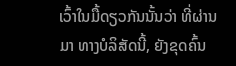ເວົ້າໃນມື້ດຽວກັນນັ້ນວ່າ ທີ່ຜ່ານມາ ທາງບໍລິສັດນີ້, ຍັງຂຸດຄົ້ນ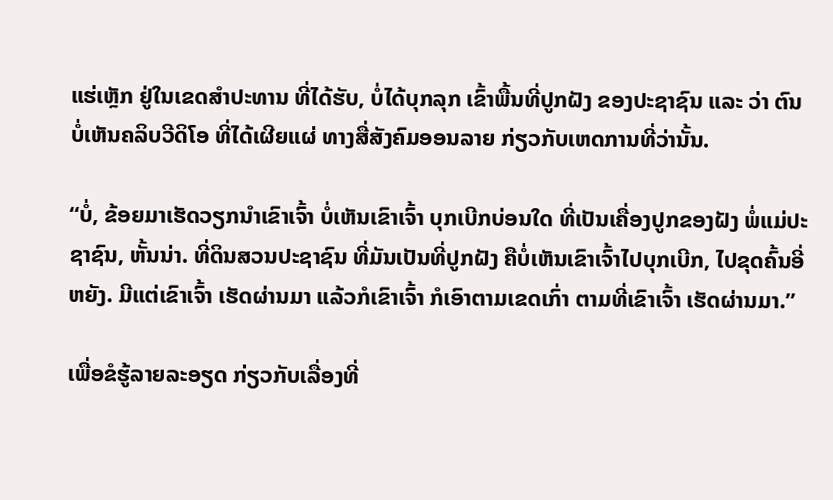ແຮ່ເຫຼັກ ຢູ່ໃນເຂດສໍາປະທານ ທີ່ໄດ້ຮັບ, ບໍ່ໄດ້ບຸກລຸກ ເຂົ້າພື້ນທີ່ປູກຝັງ ຂອງປະຊາຊົນ ແລະ ວ່າ ຕົນບໍ່ເຫັນຄລິບວີດິໂອ ທີ່ໄດ້ເຜີຍແຜ່ ທາງສື່ສັງຄົມອອນລາຍ ກ່ຽວກັບເຫດການທີ່ວ່ານັ້ນ.

“ບໍ່, ຂ້ອຍມາເຮັດວຽກນໍາເຂົາເຈົ້າ ບໍ່ເຫັນເຂົາເຈົ້າ ບຸກເບີກບ່ອນໃດ ທີ່ເປັນເຄື່ອງປູກຂອງຝັງ ພໍ່ແມ່ປະຊາຊົນ, ຫັ້ນນ່າ. ທີ່ດິນສວນປະຊາຊົນ ທີ່ມັນເປັນທີ່ປູກຝັງ ຄືບໍ່ເຫັນເຂົາເຈົ້າໄປບຸກເບີກ, ໄປຂຸດຄົ້ນອີ່ຫຍັງ. ມີແຕ່ເຂົາເຈົ້າ ເຮັດຜ່ານມາ ແລ້ວກໍເຂົາເຈົ້າ ກໍເອົາຕາມເຂດເກົ່າ ຕາມທີ່ເຂົາເຈົ້າ ເຮັດຜ່ານມາ.”

ເພື່ອຂໍຮູ້ລາຍລະອຽດ ກ່ຽວກັບເລື່ອງທີ່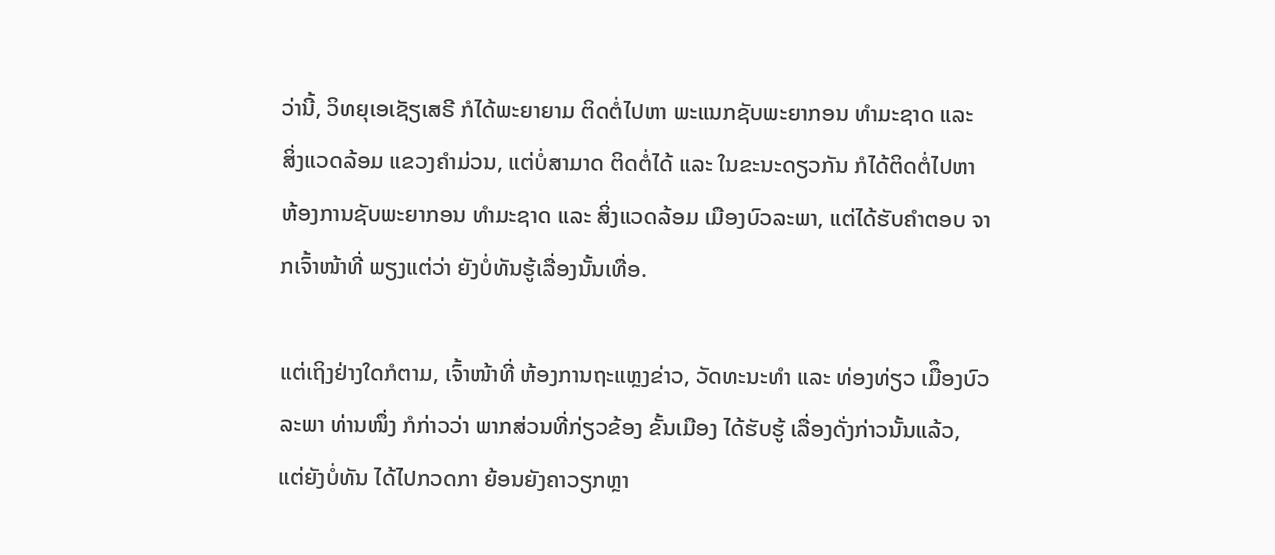ວ່ານີ້, ວິທຍຸເອເຊັຽເສຣີ ກໍໄດ້ພະຍາຍາມ ຕິດຕໍ່ໄປຫາ ພະແນກຊັບພະຍາກອນ ທໍາມະຊາດ ແລະ ສິ່ງແວດລ້ອມ ແຂວງຄໍາມ່ວນ, ແຕ່ບໍ່ສາມາດ ຕິດຕໍ່ໄດ້ ແລະ ໃນຂະນະດຽວກັນ ກໍໄດ້ຕິດຕໍ່ໄປຫາ ຫ້ອງການຊັບພະຍາກອນ ທໍາມະຊາດ ແລະ ສິ່ງແວດລ້ອມ ເມືອງບົວລະພາ, ແຕ່ໄດ້ຮັບຄໍາຕອບ ຈາກເຈົ້າໜ້າທີ່ ພຽງແຕ່ວ່າ ຍັງບໍ່ທັນຮູ້ເລື່ອງນັ້ນເທື່ອ.

ແຕ່ເຖິງຢ່າງໃດກໍຕາມ, ເຈົ້າໜ້າທີ່ ຫ້ອງການຖະແຫຼງຂ່າວ, ວັດທະນະທໍາ ແລະ ທ່ອງທ່ຽວ ເມືຶອງບົວລະພາ ທ່ານໜຶ່ງ ກໍກ່າວວ່າ ພາກສ່ວນທີ່ກ່ຽວຂ້ອງ ຂັ້ນເມືອງ ໄດ້ຮັບຮູ້ ເລື່ອງດັ່ງກ່າວນັ້ນແລ້ວ, ແຕ່ຍັງບໍ່ທັນ ໄດ້ໄປກວດກາ ຍ້ອນຍັງຄາວຽກຫຼາ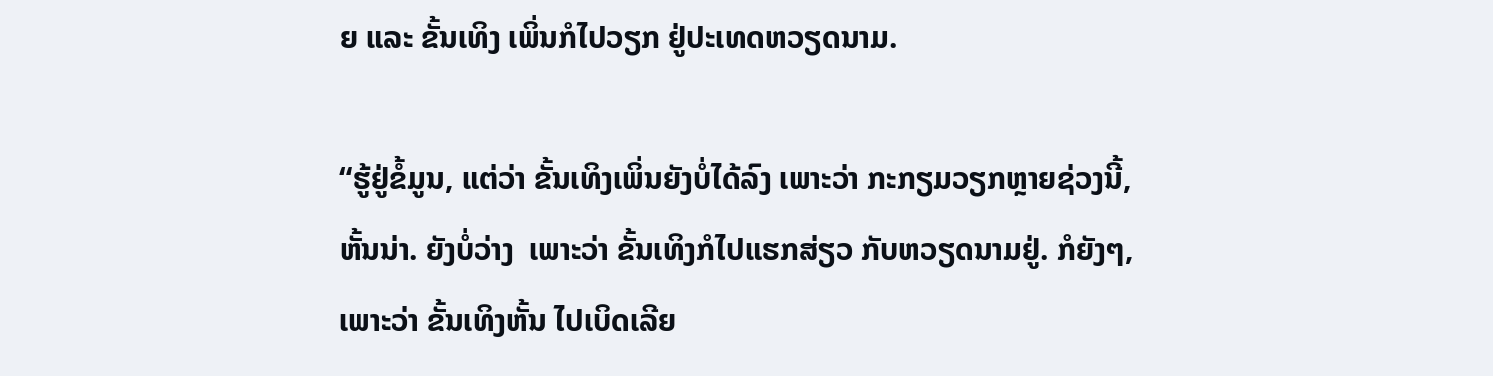ຍ ແລະ ຂັ້ນເທິງ ເພິ່ນກໍໄປວຽກ ຢູ່ປະເທດຫວຽດນາມ.

“ຮູ້ຢູ່ຂໍ້ມູນ, ແຕ່ວ່າ ຂັ້ນເທິງເພິ່ນຍັງບໍ່ໄດ້ລົງ ເພາະວ່າ ກະກຽມວຽກຫຼາຍຊ່ວງນີ້, ຫັ້ນນ່າ. ຍັງບໍ່ວ່າງ  ເພາະວ່າ ຂັ້ນເທິງກໍໄປແຮກສ່ຽວ ກັບຫວຽດນາມຢູ່. ກໍຍັງໆ, ເພາະວ່າ ຂັ້ນເທິງຫັ້ນ ໄປເບິດເລີຍ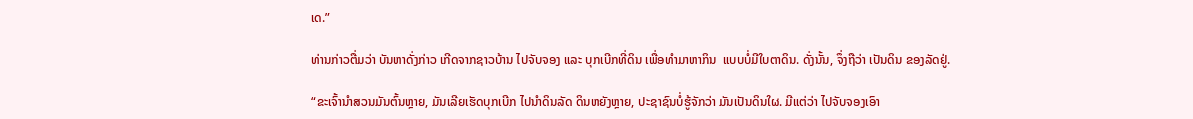ເດ.”

ທ່ານກ່າວຕື່ມວ່າ ບັນຫາດັ່ງກ່າວ ເກີດຈາກຊາວບ້ານ ໄປຈັບຈອງ ແລະ ບຸກເບີກທີ່ດິນ ເພື່ອທໍາມາຫາກິນ  ແບບບໍ່ມີໃບຕາດິນ. ດັ່ງນັ້ນ, ຈຶ່ງຖືວ່າ ເປັນດິນ ຂອງລັດຢູ່.

“ຂະເຈົ້ານໍາສວນມັນຕົ້ນຫຼາຍ, ມັນເລີຍເຮັດບຸກເບີກ ໄປນໍາດິນລັດ ດິນຫຍັງຫຼາຍ, ປະຊາຊົນບໍ່ຮູ້ຈັກວ່າ ມັນເປັນດິນໃຜ. ມີແຕ່ວ່າ ໄປຈັບຈອງເອົາ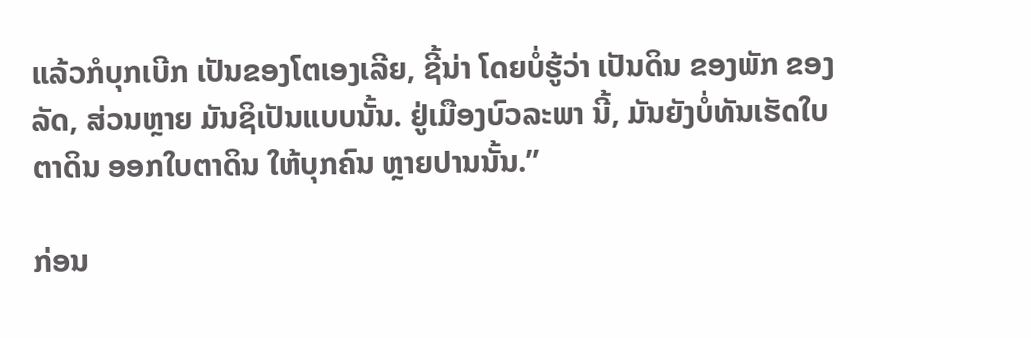ແລ້ວກໍບຸກເບີກ ເປັນຂອງໂຕເອງເລີຍ, ຊີ້ນ່າ ໂດຍບໍ່ຮູ້ວ່າ ເປັນດິນ ຂອງພັກ ຂອງລັດ, ສ່ວນຫຼາຍ ມັນຊິເປັນແບບນັ້ນ. ຢູ່ເມືອງບົວລະພາ ນີ້, ມັນຍັງບໍ່ທັນເຮັດໃບຕາດິນ ອອກໃບຕາດິນ ໃຫ້ບຸກຄົນ ຫຼາຍປານນັ້ນ.”

ກ່ອນ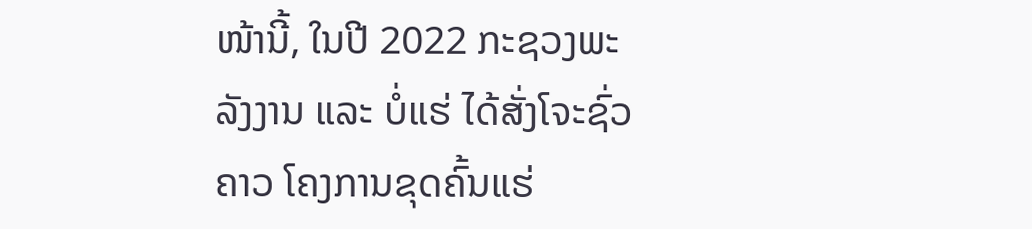ໜ້ານີ້, ໃນປີ 2022 ກະຊວງພະລັງງານ ແລະ ບໍ່ແຮ່ ໄດ້ສັ່ງໂຈະຊົ່ວຄາວ ໂຄງການຂຸດຄົ້ນແຮ່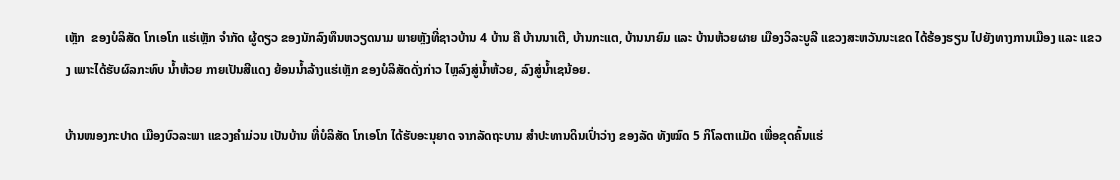ເຫຼັກ  ຂອງບໍລິສັດ ໂກເອໂກ ແຮ່ເຫຼັກ ຈໍາກັດ ຜູ້ດຽວ ຂອງນັກລົງທຶນຫວຽດນາມ ພາຍຫຼັງທີ່ຊາວບ້ານ 4 ບ້ານ ຄື ບ້ານນາເຕີ, ບ້ານກະແຕ, ບ້ານນາຍົມ ແລະ ບ້ານຫ້ວຍຜາຍ ເມືອງວິລະບູລີ ແຂວງສະຫວັນນະເຂດ ໄດ້ຮ້ອງຮຽນ ໄປຍັງທາງການເມືອງ ແລະ ແຂວງ ເພາະໄດ້ຮັບຜົລກະທົບ ນໍ້າຫ້ວຍ ກາຍເປັນສີແດງ ຍ້ອນນໍ້າລ້າງແຮ່ເຫຼັກ ຂອງບໍລິສັດດັ່ງກ່າວ ໄຫຼລົງສູ່ນໍ້າຫ້ວຍ, ລົງສູ່ນໍ້າເຊນ້ອຍ.

ບ້ານໜອງກະປາດ ເມືອງບົວລະພາ ແຂວງຄໍາມ່ວນ ເປັນບ້ານ ທີ່ບໍລິສັດ ໂກເອໂກ ໄດ້ຮັບອະນຸຍາດ ຈາກລັດຖະບານ ສໍາປະທານດິນເປົ່າວ່າງ ຂອງລັດ ທັງໝົດ 5 ກິໂລຕາແມັດ ເພື່ອຂຸດຄົ້ນແຮ່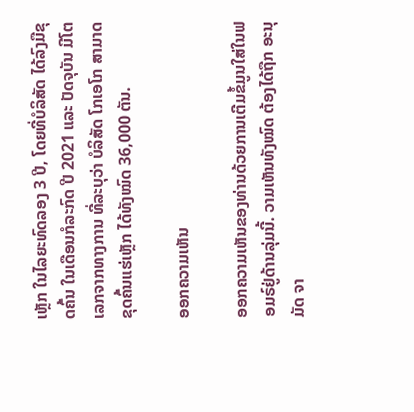ເຫຼັກ ໃນໄລຍະທົດລອງ 3 ປີ, ໂດຍທີ່ບໍລິສັດ ໄດ້ລົງມືຂຸດຄົ້ນ ໃນເດືອນກໍລະກົດ ປີ 2021 ແລະ ປັດຈຸບັນ ມີໂຕເລກຈາກທາງການ ທີ່ລະບຸວ່າ ບໍລິສັດ ໂກເອໂກ ສາມາດຂຸດຄົ້ນແຮ່ເຫຼັກ ໄດ້ທັງໝົດ 36,000 ຕັນ.

ອອກຄວາມເຫັນ

ອອກຄວາມເຫັນຂອງທ່ານດ້ວຍການເຕີມຂໍ້ມູນໃສ່ໃນຟອມຣ໌ຢູ່ດ້ານລຸ່ມນີ້. ວາມເຫັນທັງໝົດ ຕ້ອງໄດ້ຖືກ ອະນຸມັດ ຈາ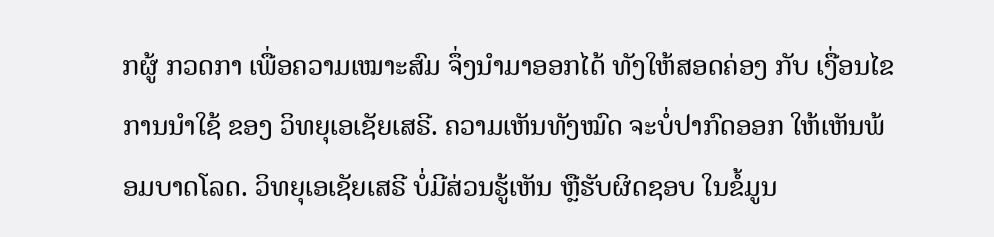ກຜູ້ ກວດກາ ເພື່ອຄວາມເໝາະສົມ ຈຶ່ງນໍາມາອອກໄດ້ ທັງໃຫ້ສອດຄ່ອງ ກັບ ເງື່ອນໄຂ ການນຳໃຊ້ ຂອງ ວິທຍຸເອເຊັຍເສຣີ. ຄວາມເຫັນທັງໝົດ ຈະບໍ່ປາກົດອອກ ໃຫ້ເຫັນພ້ອມບາດໂລດ. ວິທຍຸເອເຊັຍເສຣີ ບໍ່ມີສ່ວນຮູ້ເຫັນ ຫຼືຮັບຜິດຊອບ ໃນຂໍ້ມູນ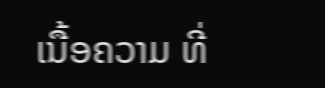ເນື້ອຄວາມ ທີ່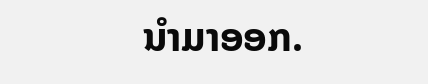ນໍາມາອອກ.